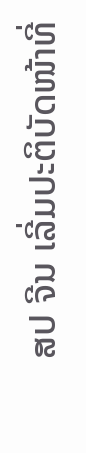ສປ ຈີນ ເລີ່ມປະຕິບັດໜ້າທີ່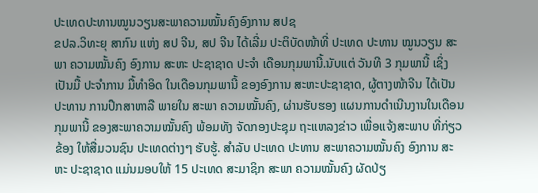ປະເທດປະທານໝູນວຽນສະພາຄວາມໝັ້ນຄົງອົງການ ສປຊ
ຂປລ.ວິທະຍຸ ສາກົນ ແຫ່ງ ສປ ຈີນ, ສປ ຈີນ ໄດ້ເລີ່ມ ປະຕິບັດໜ້າທີ່ ປະເທດ ປະທານ ໝູນວຽນ ສະພາ ຄວາມໝັ້ນຄົງ ອົງການ ສະຫະ ປະຊາຊາດ ປະຈຳ ເດືອນກຸມພານີ້.ນັບແຕ່ ວັນທີ 3 ກຸມພານີ້ ເຊິ່ງເປັນມື້ ປະຈຳການ ມື້ທໍາອິດ ໃນເດືອນກຸມພານີ້ ຂອງອົງການ ສະຫະປະຊາຊາດ, ຜູ້ຕາງໜ້າຈີນ ໄດ້ເປັນປະທານ ການປຶກສາຫາລື ພາຍໃນ ສະພາ ຄວາມໝັ້ນຄົງ, ຜ່ານຮັບຮອງ ແຜນການດໍາເນີນງານໃນເດືອນກຸມພານີ້ ຂອງສະພາຄວາມໝັ້ນຄົງ ພ້ອມທັງ ຈັດກອງປະຊຸມ ຖະແຫລງຂ່າວ ເພື່ອແຈ້ງສະພາບ ທີ່ກ່ຽວຂ້ອງ ໃຫ້ສື່ມວນຊົນ ປະເທດຕ່າງໆ ຮັບຮູ້. ສຳລັບ ປະເທດ ປະທານ ສະພາຄວາມໝັ້ນຄົງ ອົງການ ສະຫະ ປະຊາຊາດ ແມ່ນມອບໃຫ້ 15 ປະເທດ ສະມາຊິກ ສະພາ ຄວາມໝັ້ນຄົງ ຜັດປ່ຽ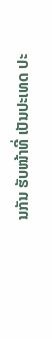ນກັນ ຮັບໜ້າທີ່ ເປັນປະເທດ ປະ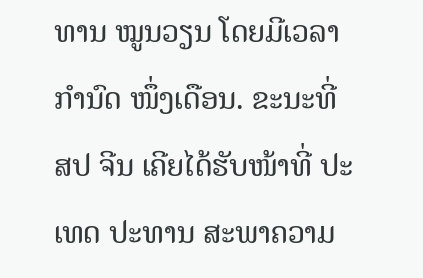ທານ ໝູນວຽນ ໂດຍມີເວລາກຳນົດ ໜຶ່ງເດືອນ. ຂະນະທີ່ ສປ ຈີນ ເຄີຍໄດ້ຮັບໜ້າທີ່ ປະເທດ ປະທານ ສະພາຄວາມ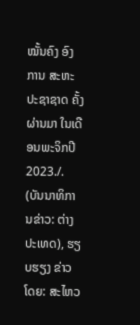ໝັ້ນຄົງ ອົງການ ສະຫະ ປະຊາຊາດ ຄັ້ງຜ່ານມາ ໃນເດືອນພະຈິກປີ 2023./.
(ບັນນາທິການຂ່າວ: ຕ່າງປະເທດ), ຮຽບຮຽງ ຂ່າວໂດຍ: ສະໄຫວ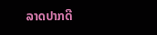ລາດປາກດີ